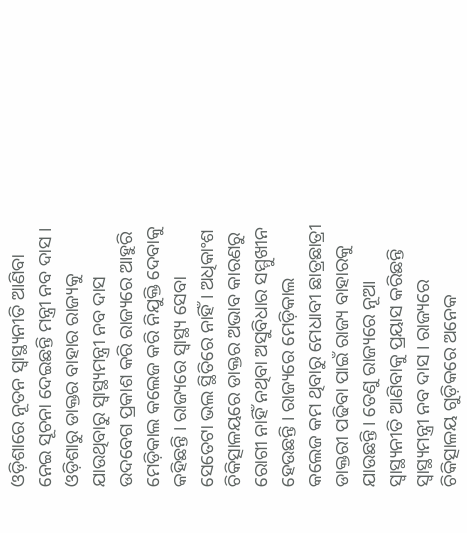ଓଡ଼ିଶାରେ ନୂତନ ସ୍ୱାସ୍ଥ୍ୟନୀତି ଆଣିବା ନେଇ ସୂଚନା ଦେଇଛନ୍ତି ମନ୍ତ୍ରୀ ନବ ଦାସ । ଓଡ଼ିଶାରୁ ଡାକ୍ତର ବାହାର ରାଜ୍ୟକୁ ଯାଉଥିବାରୁ ସ୍ୱାସ୍ଥ୍ୟମନ୍ତ୍ରୀ ନବ ଦାସ ଉଦବେଗ ପ୍ରକାଶ କରି ରାଜ୍ୟରେ ଆହୁରି ମେଡ଼ିକାଲ କଲେଜ କରି ନିଯୁକ୍ତି ଦେବାକୁ କହିଛନ୍ତି । ରାଜ୍ୟରେ ସ୍ୱାସ୍ଥ୍ୟ ସେବା ସେତେଟା ଭଲ ସ୍ଥିତିରେ ନାହିଁ । ଅଧିକାଂଶ ଚିକିତ୍ସାଳୟରେ ଡାକ୍ତର ଅଭାବ କାରଣରୁ ରୋଗୀ ନାହିଁ ନଥିବା ଅସୁବିଧାର ସମ୍ମୁଖୀନ ହେଉଛନ୍ତି । ରାଜ୍ୟରେ ମେଡ଼ିକାଲ କଲେଜ କମ ଥିବାରୁ ମେଧାବୀ ଛାତ୍ରଛାତ୍ରୀ ଡାକ୍ତରୀ ପଢିବା ପାଇଁ ରାଜ୍ୟ ବାହାରକୁ ଯାଉଛନ୍ତି । ତେଣୁ ରାଜ୍ୟରେ ନୂଆ ସ୍ୱାସ୍ଥ୍ୟନୀତି ଆଣିବାକୁ ପ୍ରୟାସ କରିଛନ୍ତି ସ୍ୱାସ୍ଥ୍ୟମନ୍ତ୍ରୀ ନବ ଦାସ । ରାଜ୍ୟରେ ଚିକିତ୍ସାଳୟ ଗୁଡ଼ିକରେ ଅନେକ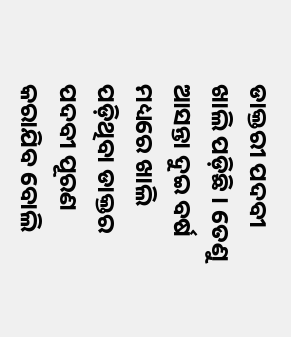ଡାକ୍ତରୀ ପଦବୀ ଖାଲି ପଡ଼ିଛି । ତେଣୁ ଆସନ୍ତା ଦୁଇ ବର୍ଷ ମଧ୍ୟରେ ଖାଲି ପଡ଼ିଥିବା ଡାକ୍ତର ପଦବୀ ପୂରଣ କରାଯିବ ବୋଲି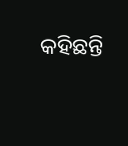କହିଛନ୍ତି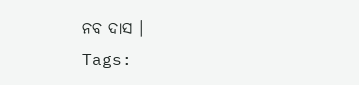ନବ ଦାସ ।
Tags: